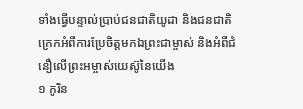ទាំងធ្វើបន្ទាល់ប្រាប់ជនជាតិយូដា និងជនជាតិក្រេកអំពីការប្រែចិត្តមកឯព្រះជាម្ចាស់ និងអំពីជំនឿលើព្រះអម្ចាស់យេស៊ូនៃយើង
១ កូរិន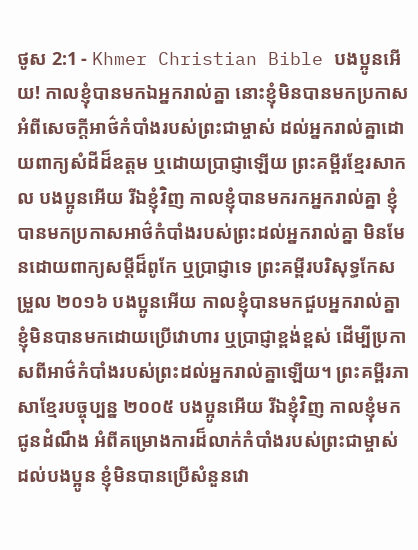ថូស 2:1 - Khmer Christian Bible បងប្អូនអើយ! កាលខ្ញុំបានមកឯអ្នករាល់គ្នា នោះខ្ញុំមិនបានមកប្រកាសអំពីសេចក្ដីអាថ៌កំបាំងរបស់ព្រះជាម្ចាស់ ដល់អ្នករាល់គ្នាដោយពាក្យសំដីដ៏ឧត្ដម ឬដោយប្រាជ្ញាឡើយ ព្រះគម្ពីរខ្មែរសាកល បងប្អូនអើយ រីឯខ្ញុំវិញ កាលខ្ញុំបានមករកអ្នករាល់គ្នា ខ្ញុំបានមកប្រកាសអាថ៌កំបាំងរបស់ព្រះដល់អ្នករាល់គ្នា មិនមែនដោយពាក្យសម្ដីដ៏ពូកែ ឬប្រាជ្ញាទេ ព្រះគម្ពីរបរិសុទ្ធកែសម្រួល ២០១៦ បងប្អូនអើយ កាលខ្ញុំបានមកជួបអ្នករាល់គ្នា ខ្ញុំមិនបានមកដោយប្រើវោហារ ឬប្រាជ្ញាខ្ពង់ខ្ពស់ ដើម្បីប្រកាសពីអាថ៌កំបាំងរបស់ព្រះដល់អ្នករាល់គ្នាឡើយ។ ព្រះគម្ពីរភាសាខ្មែរបច្ចុប្បន្ន ២០០៥ បងប្អូនអើយ រីឯខ្ញុំវិញ កាលខ្ញុំមកជូនដំណឹង អំពីគម្រោងការដ៏លាក់កំបាំងរបស់ព្រះជាម្ចាស់ ដល់បងប្អូន ខ្ញុំមិនបានប្រើសំនួនវោ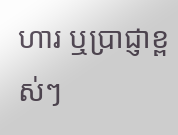ហារ ឬប្រាជ្ញាខ្ពស់ៗ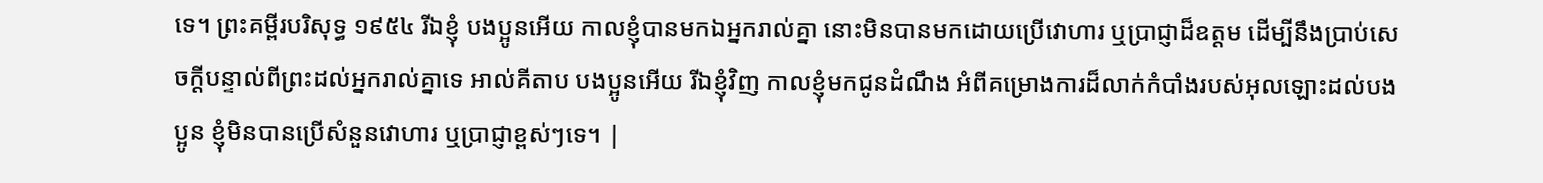ទេ។ ព្រះគម្ពីរបរិសុទ្ធ ១៩៥៤ រីឯខ្ញុំ បងប្អូនអើយ កាលខ្ញុំបានមកឯអ្នករាល់គ្នា នោះមិនបានមកដោយប្រើវោហារ ឬប្រាជ្ញាដ៏ឧត្តម ដើម្បីនឹងប្រាប់សេចក្ដីបន្ទាល់ពីព្រះដល់អ្នករាល់គ្នាទេ អាល់គីតាប បងប្អូនអើយ រីឯខ្ញុំវិញ កាលខ្ញុំមកជូនដំណឹង អំពីគម្រោងការដ៏លាក់កំបាំងរបស់អុលឡោះដល់បងប្អូន ខ្ញុំមិនបានប្រើសំនួនវោហារ ឬប្រាជ្ញាខ្ពស់ៗទេ។ |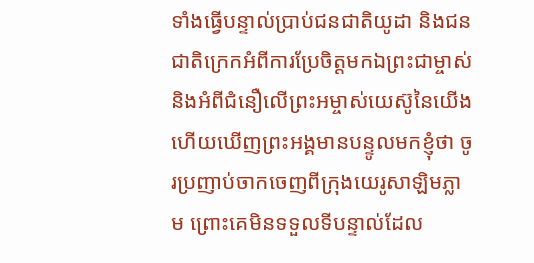ទាំងធ្វើបន្ទាល់ប្រាប់ជនជាតិយូដា និងជនជាតិក្រេកអំពីការប្រែចិត្តមកឯព្រះជាម្ចាស់ និងអំពីជំនឿលើព្រះអម្ចាស់យេស៊ូនៃយើង
ហើយឃើញព្រះអង្គមានបន្ទូលមកខ្ញុំថា ចូរប្រញាប់ចាកចេញពីក្រុងយេរូសាឡិមភ្លាម ព្រោះគេមិនទទួលទីបន្ទាល់ដែល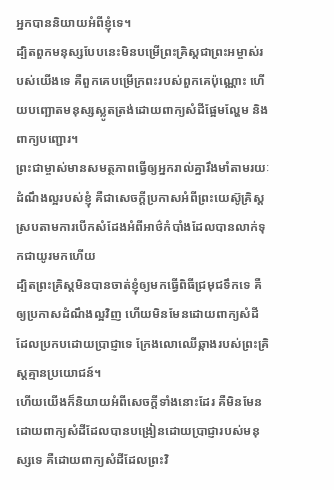អ្នកបាននិយាយអំពីខ្ញុំទេ។
ដ្បិតពួកមនុស្សបែបនេះមិនបម្រើព្រះគ្រិស្ដជាព្រះអម្ចាស់របស់យើងទេ គឺពួកគេបម្រើក្រពះរបស់ពួកគេប៉ុណ្ណោះ ហើយបញ្ឆោតមនុស្សស្លូតត្រង់ដោយពាក្យសំដីផ្អែមល្ហែម និងពាក្យបញ្ជោរ។
ព្រះជាម្ចាស់មានសមត្ថភាពធ្វើឲ្យអ្នករាល់គ្នារឹងមាំតាមរយៈដំណឹងល្អរបស់ខ្ញុំ គឺជាសេចក្ដីប្រកាសអំពីព្រះយេស៊ូគ្រិស្ដ ស្របតាមការបើកសំដែងអំពីអាថ៌កំបាំងដែលបានលាក់ទុកជាយូរមកហើយ
ដ្បិតព្រះគ្រិស្ដមិនបានចាត់ខ្ញុំឲ្យមកធ្វើពិធីជ្រមុជទឹកទេ គឺឲ្យប្រកាសដំណឹងល្អវិញ ហើយមិនមែនដោយពាក្យសំដីដែលប្រកបដោយប្រាជ្ញាទេ ក្រែងលោឈើឆ្កាងរបស់ព្រះគ្រិស្ដគ្មានប្រយោជន៍។
ហើយយើងក៏និយាយអំពីសេចក្ដីទាំងនោះដែរ គឺមិនមែនដោយពាក្យសំដីដែលបានបង្រៀនដោយប្រាជ្ញារបស់មនុស្សទេ គឺដោយពាក្យសំដីដែលព្រះវិ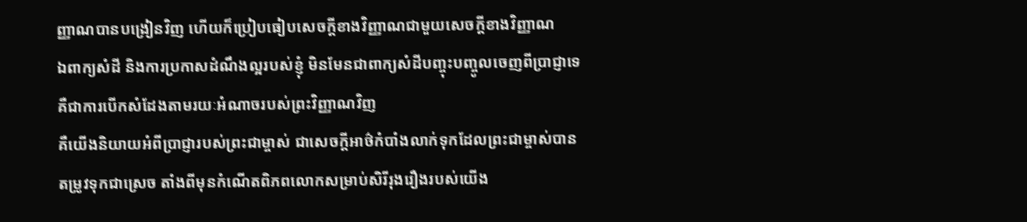ញ្ញាណបានបង្រៀនវិញ ហើយក៏ប្រៀបធៀបសេចក្ដីខាងវិញ្ញាណជាមួយសេចក្ដីខាងវិញ្ញាណ
ឯពាក្យសំដី និងការប្រកាសដំណឹងល្អរបស់ខ្ញុំ មិនមែនជាពាក្យសំដីបញ្ចុះបញ្ចូលចេញពីប្រាជ្ញាទេ គឺជាការបើកសំដែងតាមរយៈអំណាចរបស់ព្រះវិញ្ញាណវិញ
គឺយើងនិយាយអំពីប្រាជ្ញារបស់ព្រះជាម្ចាស់ ជាសេចក្ដីអាថ៌កំបាំងលាក់ទុកដែលព្រះជាម្ចាស់បានតម្រូវទុកជាស្រេច តាំងពីមុនកំណើតពិភពលោកសម្រាប់សិរីរុងរឿងរបស់យើង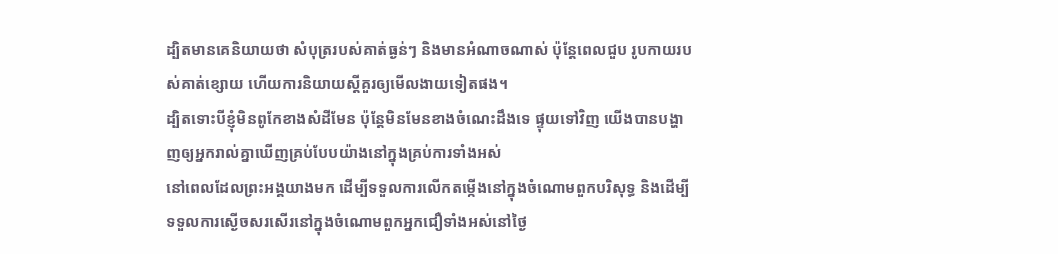ដ្បិតមានគេនិយាយថា សំបុត្ររបស់គាត់ធ្ងន់ៗ និងមានអំណាចណាស់ ប៉ុន្ដែពេលជួប រូបកាយរបស់គាត់ខ្សោយ ហើយការនិយាយស្ដីគួរឲ្យមើលងាយទៀតផង។
ដ្បិតទោះបីខ្ញុំមិនពូកែខាងសំដីមែន ប៉ុន្ដែមិនមែនខាងចំណេះដឹងទេ ផ្ទុយទៅវិញ យើងបានបង្ហាញឲ្យអ្នករាល់គ្នាឃើញគ្រប់បែបយ៉ាងនៅក្នុងគ្រប់ការទាំងអស់
នៅពេលដែលព្រះអង្គយាងមក ដើម្បីទទួលការលើកតម្កើងនៅក្នុងចំណោមពួកបរិសុទ្ធ និងដើម្បីទទួលការស្ងើចសរសើរនៅក្នុងចំណោមពួកអ្នកជឿទាំងអស់នៅថ្ងៃ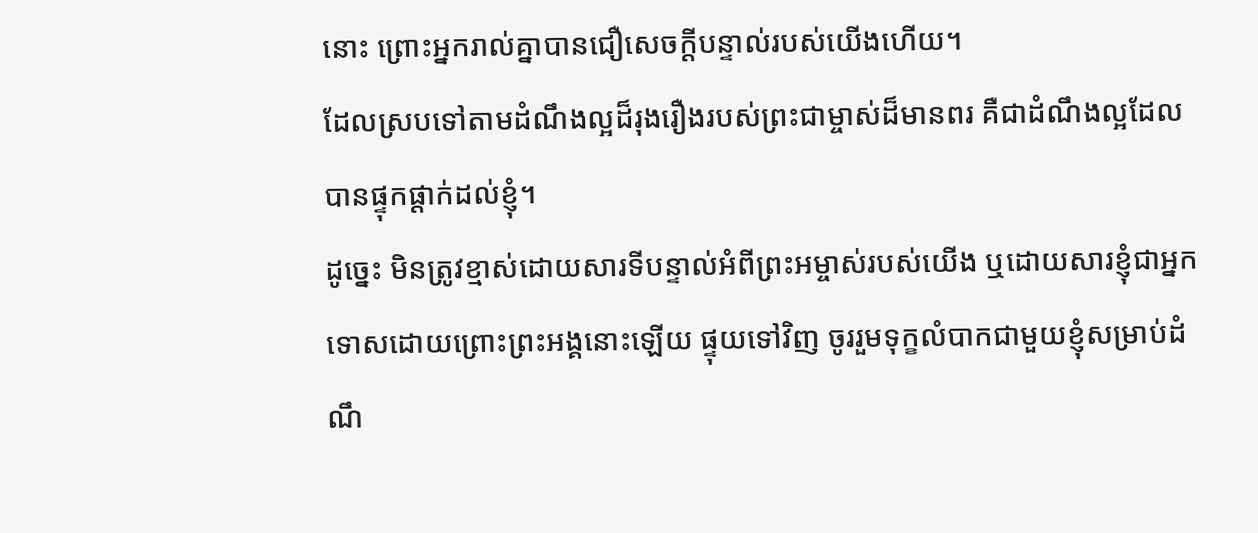នោះ ព្រោះអ្នករាល់គ្នាបានជឿសេចក្ដីបន្ទាល់របស់យើងហើយ។
ដែលស្របទៅតាមដំណឹងល្អដ៏រុងរឿងរបស់ព្រះជាម្ចាស់ដ៏មានពរ គឺជាដំណឹងល្អដែលបានផ្ទុកផ្ដាក់ដល់ខ្ញុំ។
ដូច្នេះ មិនត្រូវខ្មាស់ដោយសារទីបន្ទាល់អំពីព្រះអម្ចាស់របស់យើង ឬដោយសារខ្ញុំជាអ្នកទោសដោយព្រោះព្រះអង្គនោះឡើយ ផ្ទុយទៅវិញ ចូររួមទុក្ខលំបាកជាមួយខ្ញុំសម្រាប់ដំណឹ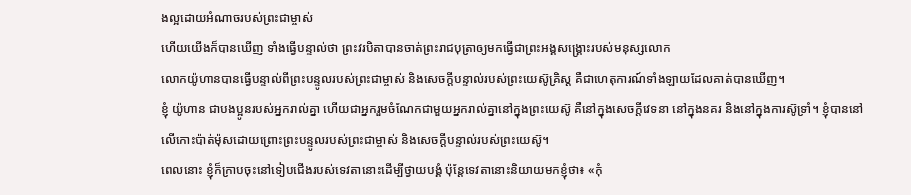ងល្អដោយអំណាចរបស់ព្រះជាម្ចាស់
ហើយយើងក៏បានឃើញ ទាំងធ្វើបន្ទាល់ថា ព្រះវរបិតាបានចាត់ព្រះរាជបុត្រាឲ្យមកធ្វើជាព្រះអង្គសង្គ្រោះរបស់មនុស្សលោក
លោកយ៉ូហានបានធ្វើបន្ទាល់ពីព្រះបន្ទូលរបស់ព្រះជាម្ចាស់ និងសេចក្ដីបន្ទាល់របស់ព្រះយេស៊ូគ្រិស្ដ គឺជាហេតុការណ៍ទាំងឡាយដែលគាត់បានឃើញ។
ខ្ញុំ យ៉ូហាន ជាបងប្អូនរបស់អ្នករាល់គ្នា ហើយជាអ្នករួមចំណែកជាមួយអ្នករាល់គ្នានៅក្នុងព្រះយេស៊ូ គឺនៅក្នុងសេចក្ដីវេទនា នៅក្នុងនគរ និងនៅក្នុងការស៊ូទ្រាំ។ ខ្ញុំបាននៅលើកោះប៉ាត់ម៉ុសដោយព្រោះព្រះបន្ទូលរបស់ព្រះជាម្ចាស់ និងសេចក្ដីបន្ទាល់របស់ព្រះយេស៊ូ។
ពេលនោះ ខ្ញុំក៏ក្រាបចុះនៅទៀបជើងរបស់ទេវតានោះដើម្បីថ្វាយបង្គំ ប៉ុន្ដែទេវតានោះនិយាយមកខ្ញុំថា៖ «កុំ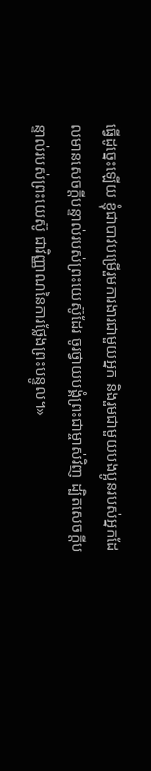ធ្វើដូច្នេះឡើយ ខ្ញុំជាបាវបម្រើរួមការងារជាមួយអ្នក និងរួមជាមួយបងប្អូនរបស់អ្នកដែលមានសេចក្ដីបន្ទាល់របស់ព្រះយេស៊ូដែរ ចូរថ្វាយបង្គំព្រះជាម្ចាស់វិញ ដ្បិតសេចក្ដីបន្ទាល់របស់ព្រះយេស៊ូ ជាវិញ្ញាណនៃការថ្លែងព្រះបន្ទូល។»